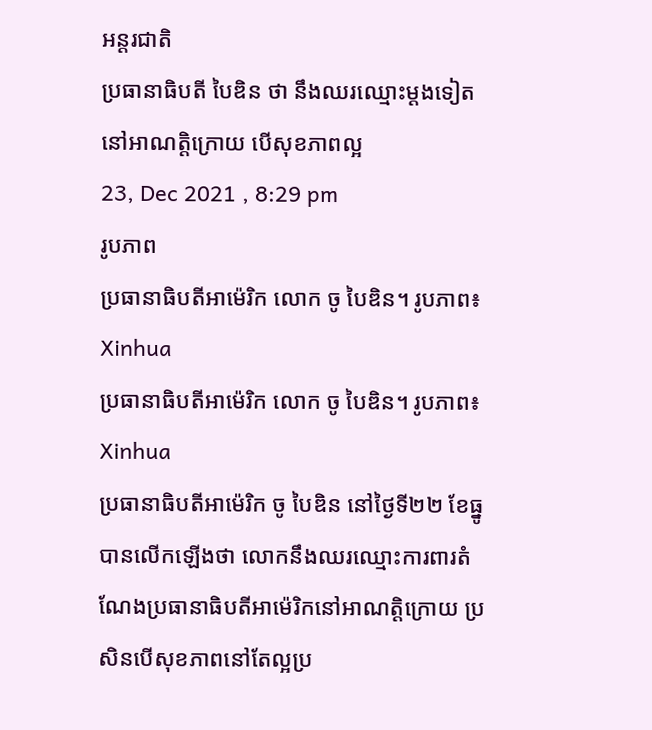អន្តរជាតិ
ប្រធានាធិបតី បៃឌិន ថា នឹងឈរឈ្មោះម្តងទៀតនៅអាណត្តិក្រោយ បើសុខភាពល្អ
23, Dec 2021 , 8:29 pm
រូបភាព
ប្រធានាធិបតីអាម៉េរិក លោក ចូ បៃឌិន។ រូបភាព៖ Xinhua
ប្រធានាធិបតីអាម៉េរិក លោក ចូ បៃឌិន។ រូបភាព៖ Xinhua
ប្រធានាធិបតីអាម៉េរិក ចូ បៃឌិន នៅថ្ងៃទី២២ ខែធ្នូ បានលើកឡើងថា លោកនឹងឈរឈ្មោះការពារតំណែងប្រធានាធិបតីអាម៉េរិកនៅអាណត្តិក្រោយ ប្រសិនបើសុខភាពនៅតែល្អប្រ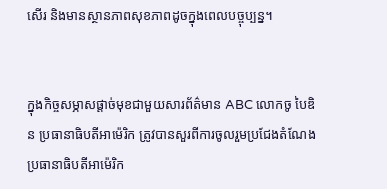សើរ និងមានស្ថានភាពសុខភាពដូចក្នុងពេលបច្ចុប្បន្ន។


ក្នុងកិច្ចសម្ភាសផ្តាច់មុខជាមួយសារព័ត៌មាន ABC លោកចូ បៃឌិន ប្រធានាធិបតីអាម៉េរិក ត្រូវបានសួរពីការចូលរួមប្រជែងតំណែងប្រធានាធិបតីអាម៉េរិក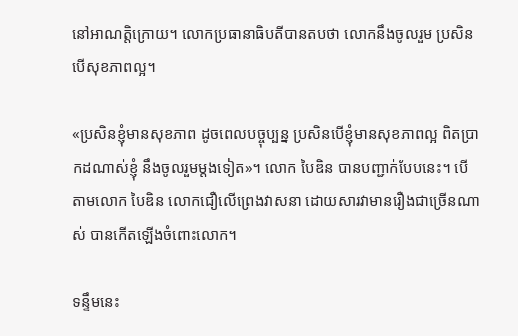នៅអាណត្តិក្រោយ។ លោកប្រធានាធិបតីបានតបថា លោកនឹងចូលរួម ប្រសិនបើសុខភាពល្អ។

«ប្រសិនខ្ញុំមានសុខភាព ដូចពេលបច្ចុប្បន្ន ប្រសិនបើខ្ញុំមានសុខភាពល្អ ពិតប្រាកដណាស់ខ្ញុំ នឹងចូលរួមម្តងទៀត»។ លោក បៃឌិន បានបញ្ជាក់បែបនេះ។ បើតាមលោក បៃឌិន លោកជឿលើព្រេងវាសនា ដោយសារវាមានរឿងជាច្រើនណាស់ បានកើតឡើងចំពោះលោក។

ទន្ទឹមនេះ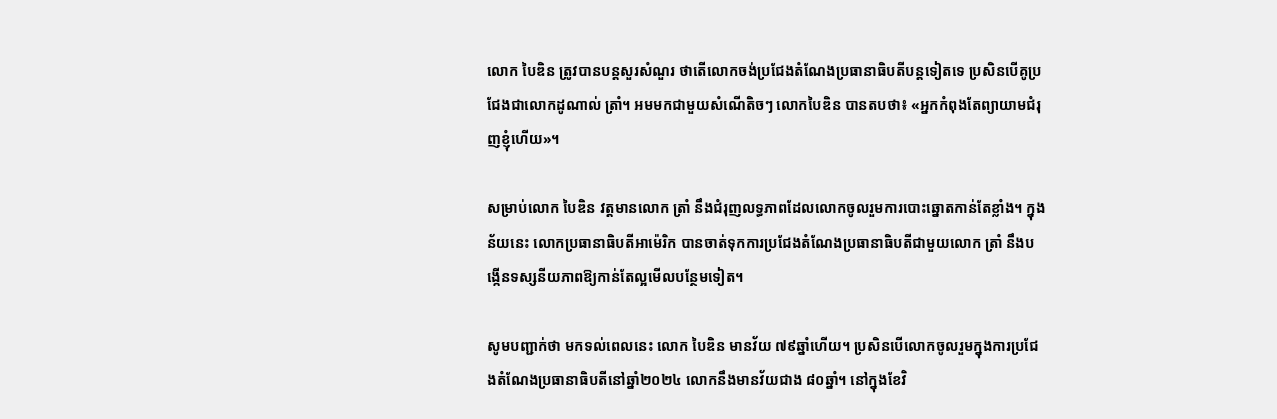លោក បៃឌិន ត្រូវបានបន្តសួរសំណួរ ថាតើលោកចង់ប្រជែងតំណែងប្រធានាធិបតីបន្តទៀតទេ ប្រសិនបើគូប្រជែងជាលោកដូណាល់ ត្រាំ។ អមមកជាមួយសំណើតិចៗ លោកបៃឌិន បានតបថា៖ «អ្នកកំពុងតែព្យាយាមជំរុញខ្ញុំហើយ»។

សម្រាប់លោក បៃឌិន វត្តមានលោក ត្រាំ នឹងជំរុញលទ្ធភាពដែលលោកចូលរួមការបោះឆ្នោតកាន់តែខ្លាំង។ ក្នុងន័យនេះ លោកប្រធានាធិបតីអាម៉េរិក បានចាត់ទុកការប្រជែងតំណែងប្រធានាធិបតីជាមួយលោក ត្រាំ នឹងបង្កើនទស្សនីយភាពឱ្យកាន់តែល្អមើលបន្ថែមទៀត។

សូមបញ្ជាក់ថា មកទល់ពេលនេះ លោក បៃឌិន មានវ័យ ៧៩ឆ្នាំហើយ។ ប្រសិនបើលោកចូលរួមក្នុងការប្រជែងតំណែងប្រធានាធិបតីនៅឆ្នាំ២០២៤ លោកនឹងមានវ័យជាង ៨០ឆ្នាំ។ នៅក្នុងខែវិ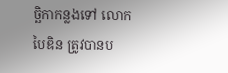ច្ឆិកាកន្លងទៅ លោកបៃឌិន ត្រូវបានប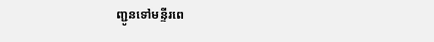ញ្ជូនទៅមន្ទីរពេ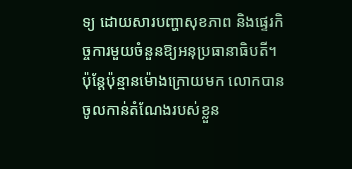ទ្យ ដោយសារបញ្ហាសុខភាព និងផ្ទេរកិច្ចការមួយចំនួនឱ្យអនុប្រធានាធិបតី។ ប៉ុន្តែប៉ុន្មានម៉ោងក្រោយមក លោកបានចូលកាន់តំណែងរបស់ខ្លួន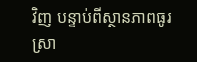វិញ បន្ទាប់ពីស្ថានភាពធូរស្រា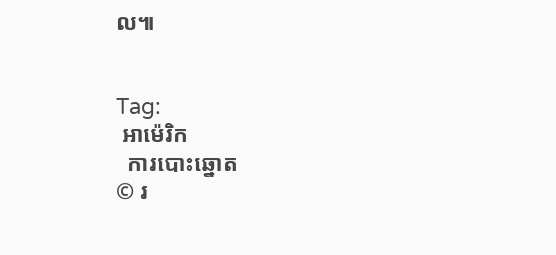ល៕


Tag:
 អាម៉េរិក
  ការបោះឆ្នោត
© រ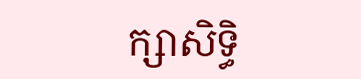ក្សាសិទ្ធិ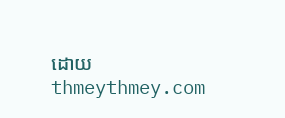ដោយ thmeythmey.com